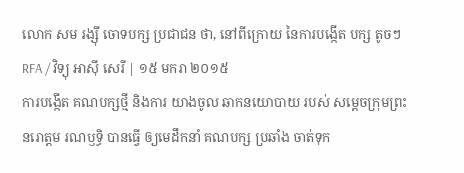លោក សម រង្ស៊ី ចោទបក្ស ប្រជាជន ថា, នៅពីក្រោយ នៃការបង្កើត បក្ស តូចៗ
RFA / វិទ្យុ អាស៊ី សេរី | ១៥ មករា ២០១៥
ការបង្កើត គណបក្សថ្មី និងការ យាងចូល ឆាកនយោបាយ របស់ សម្ដេចក្រុមព្រះ នរោត្តម រណឫទ្ធិ បានធ្វើ ឲ្យមេដឹកនាំ គណបក្ស ប្រឆាំង ចាត់ទុក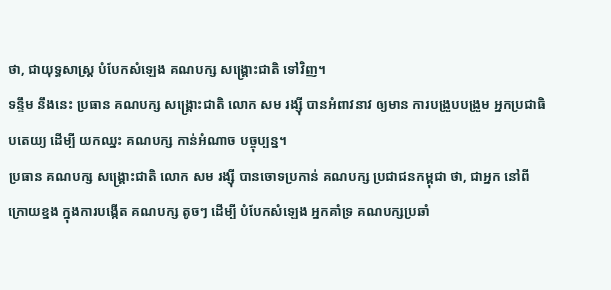ថា, ជាយុទ្ធសាស្ត្រ បំបែកសំឡេង គណបក្ស សង្គ្រោះជាតិ ទៅវិញ។
ទន្ទឹម នឹងនេះ ប្រធាន គណបក្ស សង្គ្រោះជាតិ លោក សម រង្ស៊ី បានអំពាវនាវ ឲ្យមាន ការបង្រួបបង្រួម អ្នកប្រជាធិបតេយ្យ ដើម្បី យកឈ្នះ គណបក្ស កាន់អំណាច បច្ចុប្បន្ន។
ប្រធាន គណបក្ស សង្គ្រោះជាតិ លោក សម រង្ស៊ី បានចោទប្រកាន់ គណបក្ស ប្រជាជនកម្ពុជា ថា, ជាអ្នក នៅពីក្រោយខ្នង ក្នុងការបង្កើត គណបក្ស តូចៗ ដើម្បី បំបែកសំឡេង អ្នកគាំទ្រ គណបក្សប្រឆាំ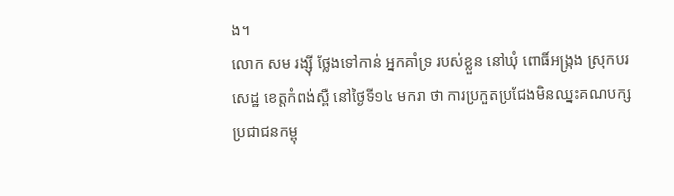ង។
លោក សម រង្ស៊ី ថ្លែងទៅកាន់ អ្នកគាំទ្រ របស់ខ្លួន នៅឃុំ ពោធិ៍អង្ក្រង ស្រុកបរសេដ្ឋ ខេត្តកំពង់ស្ពឺ នៅថ្ងៃទី១៤ មករា ថា ការប្រកួតប្រជែងមិនឈ្នះគណបក្សប្រជាជនកម្ពុ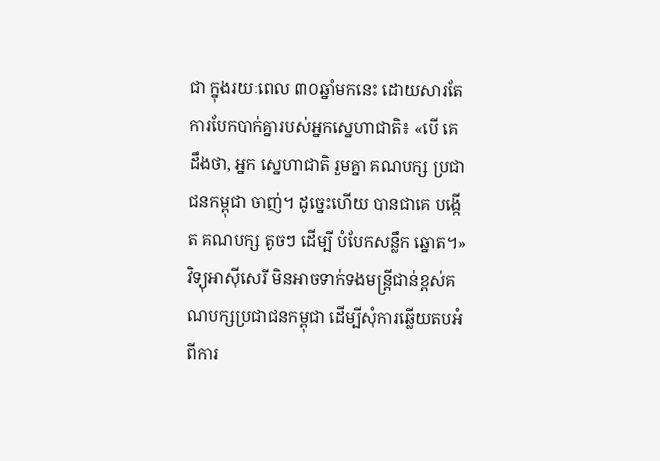ជា ក្នុងរយៈពេល ៣០ឆ្នាំមកនេះ ដោយសារតែការបែកបាក់គ្នារបស់អ្នកស្នេហាជាតិ៖ «បើ គេ ដឹងថា, អ្នក ស្នេហាជាតិ រួមគ្នា គណបក្ស ប្រជាជនកម្ពុជា ចាញ់។ ដូច្នេះហើយ បានជាគេ បង្កើត គណបក្ស តូចៗ ដើម្បី បំបែកសន្លឹក ឆ្នោត។»
វិទ្យុអាស៊ីសេរី មិនអាចទាក់ទងមន្ត្រីជាន់ខ្ពស់គណបក្សប្រជាជនកម្ពុជា ដើម្បីសុំការឆ្លើយតបអំពីការ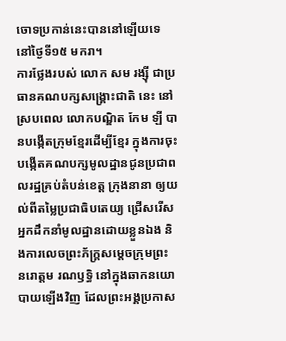ចោទប្រកាន់នេះបាននៅឡើយទេ នៅថ្ងៃទី១៥ មករា។
ការថ្លែងរបស់ លោក សម រង្ស៊ី ជាប្រធានគណបក្សសង្គ្រោះជាតិ នេះ នៅស្របពេល លោកបណ្ឌិត កែម ឡី បានបង្កើតក្រុមខ្មែរដើម្បីខ្មែរ ក្នុងការចុះបង្កើតគណបក្សមូលដ្ឋានជូនប្រជាពលរដ្ឋគ្រប់តំបន់ខេត្ត ក្រុងនានា ឲ្យយល់ពីតម្លៃប្រជាធិបតេយ្យ ជ្រើសរើសអ្នកដឹកនាំមូលដ្ឋានដោយខ្លួនឯង និងការលេចព្រះភ័ក្ដ្រសម្ដេចក្រុមព្រះ នរោត្តម រណឫទ្ធិ នៅក្នុងឆាកនយោបាយឡើងវិញ ដែលព្រះអង្គប្រកាស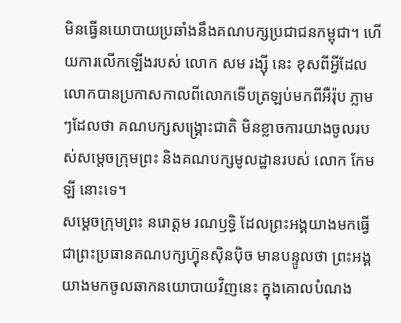មិនធ្វើនយោបាយប្រឆាំងនឹងគណបក្សប្រជាជនកម្ពុជា។ ហើយការលើកឡើងរបស់ លោក សម រង្ស៊ី នេះ ខុសពីអ្វីដែលលោកបានប្រកាសកាលពីលោកទើបត្រឡប់មកពីអឺរ៉ុប ភ្លាមៗដែលថា គណបក្សសង្គ្រោះជាតិ មិនខ្លាចការយាងចូលរបស់សម្ដេចក្រុមព្រះ និងគណបក្សមូលដ្ឋានរបស់ លោក កែម ឡី នោះទេ។
សម្ដេចក្រុមព្រះ នរោត្តម រណឫទ្ធិ ដែលព្រះអង្គយាងមកធ្វើជាព្រះប្រធានគណបក្សហ៊្វុនស៊ិនប៉ិច មានបន្ទូលថា ព្រះអង្គយាងមកចូលឆាកនយោបាយវិញនេះ ក្នុងគោលបំណង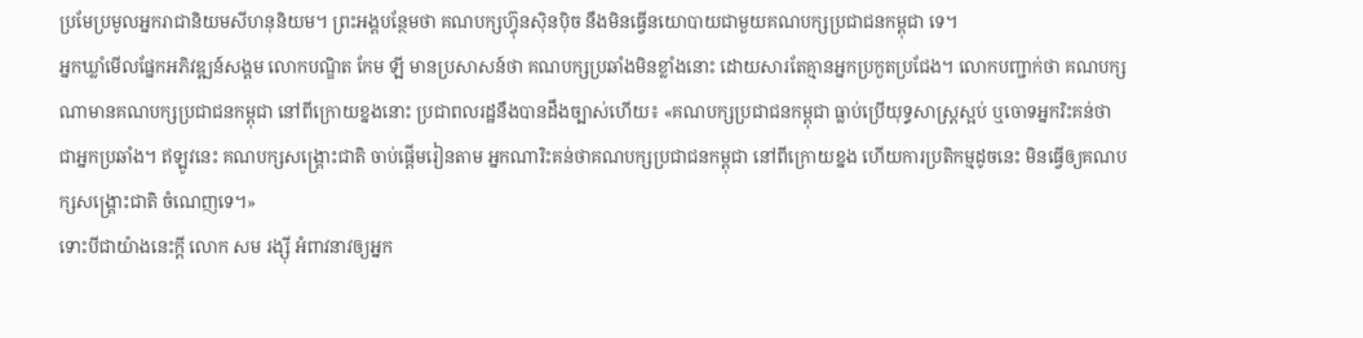ប្រមែប្រមូលអ្នករាជានិយមសីហនុនិយម។ ព្រះអង្គបន្ថែមថា គណបក្សហ៊្វុនស៊ិនប៉ិច នឹងមិនធ្វើនយោបាយជាមួយគណបក្សប្រជាជនកម្ពុជា ទេ។
អ្នកឃ្លាំមើលផ្នែកអភិវឌ្ឍន៍សង្គម លោកបណ្ឌិត កែម ឡី មានប្រសាសន៍ថា គណបក្សប្រឆាំងមិនខ្លាំងនោះ ដោយសារតែគ្មានអ្នកប្រកួតប្រជែង។ លោកបញ្ជាក់ថា គណបក្សណាមានគណបក្សប្រជាជនកម្ពុជា នៅពីក្រោយខ្នងនោះ ប្រជាពលរដ្ឋនឹងបានដឹងច្បាស់ហើយ៖ «គណបក្សប្រជាជនកម្ពុជា ធ្លាប់ប្រើយុទ្ធសាស្ត្រស្អប់ ឬចោទអ្នករិះគន់ថា ជាអ្នកប្រឆាំង។ ឥឡូវនេះ គណបក្សសង្គ្រោះជាតិ ចាប់ផ្ដើមរៀនតាម អ្នកណារិះគន់ថាគណបក្សប្រជាជនកម្ពុជា នៅពីក្រោយខ្នង ហើយការប្រតិកម្មដូចនេះ មិនធ្វើឲ្យគណបក្សសង្គ្រោះជាតិ ចំណេញទេ។»
ទោះបីជាយ៉ាងនេះក្ដី លោក សម រង្ស៊ី អំពាវនាវឲ្យអ្នក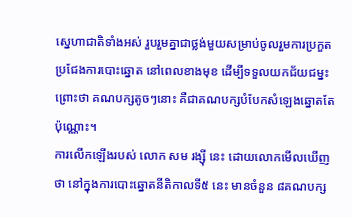ស្នេហាជាតិទាំងអស់ រួបរួមគ្នាជាថ្លង់មួយសម្រាប់ចូលរួមការប្រកួតប្រជែងការបោះឆ្នោត នៅពេលខាងមុខ ដើម្បីទទួលយកជ័យជម្នះ ព្រោះថា គណបក្សតូចៗនោះ គឺជាគណបក្សបំបែកសំឡេងឆ្នោតតែប៉ុណ្ណោះ។
ការលើកឡើងរបស់ លោក សម រង្ស៊ី នេះ ដោយលោកមើលឃើញថា នៅក្នុងការបោះឆ្នោតនីតិកាលទី៥ នេះ មានចំនួន ៨គណបក្ស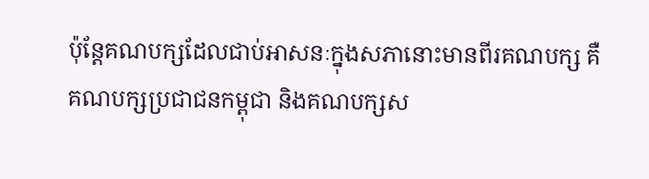ប៉ុន្តែគណបក្សដែលជាប់អាសនៈក្នុងសភានោះមានពីរគណបក្ស គឺគណបក្សប្រជាជនកម្ពុជា និងគណបក្សស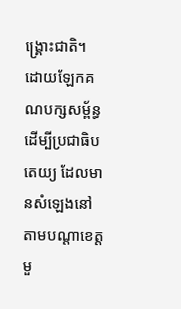ង្គ្រោះជាតិ។ ដោយឡែកគណបក្សសម្ព័ន្ធដើម្បីប្រជាធិបតេយ្យ ដែលមានសំឡេងនៅតាមបណ្ដាខេត្តមួ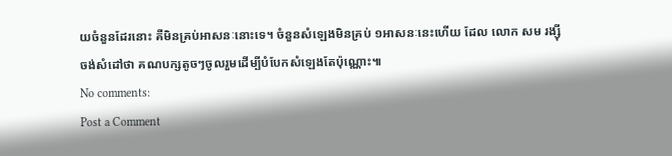យចំនួនដែរនោះ គឺមិនគ្រប់អាសនៈនោះទេ។ ចំនួនសំឡេងមិនគ្រប់ ១អាសនៈនេះហើយ ដែល លោក សម រង្ស៊ី ចង់សំដៅថា គណបក្សតូចៗចូលរួមដើម្បីបំបែកសំឡេងតែប៉ុណ្ណោះ៕
No comments:
Post a Comment